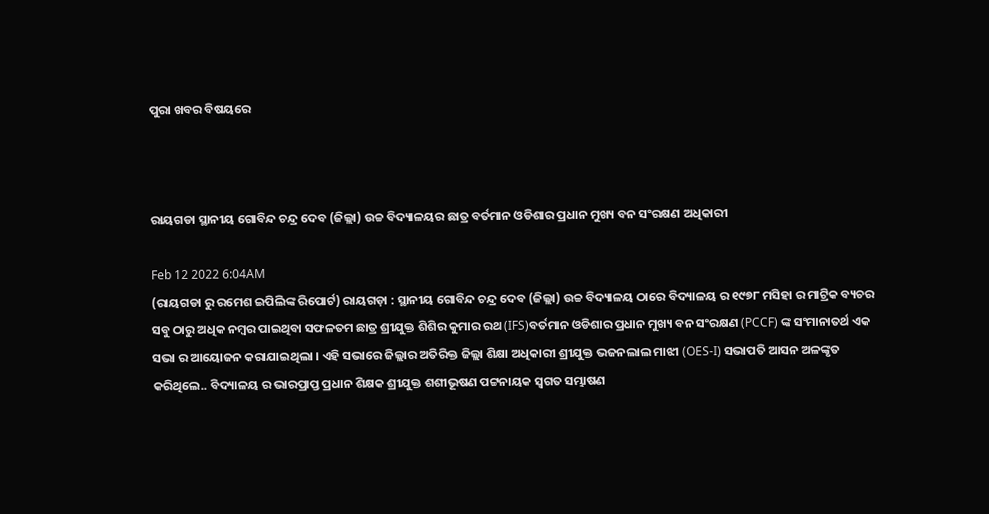ପୁରା ଖବର ବିଷୟରେ



ରାୟଗଡା ସ୍ଥାନୀୟ ଗୋବିନ୍ଦ ଚନ୍ଦ୍ର ଦେବ (ଜିଲ୍ଲା) ଉଚ୍ଚ ବିଦ୍ୟାଳୟର ଛାତ୍ର ବର୍ତମାନ ଓଡିଶାର ପ୍ରଧାନ ମୁଖ୍ୟ ବନ ସଂରକ୍ଷଣ ଅଧିକାରୀ

Feb 12 2022 6:04AM
(ରାୟଗଡା ରୁ ରମେଶ ଇପିଲିଙ୍କ ରିପୋର୍ଟ) ରାୟଗଡ଼ା : ସ୍ଥାନୀୟ ଗୋବିନ୍ଦ ଚନ୍ଦ୍ର ଦେବ (ଜିଲ୍ଲା) ଉଚ୍ଚ ବିଦ୍ୟାଳୟ ଠାରେ ବିଦ୍ୟାଳୟ ର ୧୯୭୮ ମସିହା ର ମାଟ୍ରିକ ବ୍ୟଚର ସବୁ ଠାରୁ ଅଧିକ ନମ୍ବର ପାଇଥିବା ସଫଳତମ ଛାତ୍ର ଶ୍ରୀଯୁକ୍ତ ଶିଶିର କୁମାର ରଥ (IFS)ବର୍ତମାନ ଓଡିଶାର ପ୍ରଧାନ ମୁଖ୍ୟ ବନ ସଂରକ୍ଷଣ (PCCF) ଙ୍କ ସଂମାନାତର୍ଥ ଏକ ସଭା ର ଆୟୋଜନ କରାଯାଇଥିଲା । ଏହି ସଭାରେ ଜିଲ୍ଲାର ଅତିରିକ୍ତ ଜିଲ୍ଲା ଶିକ୍ଷା ଅଧିକାରୀ ଶ୍ରୀଯୁକ୍ତ ଭଜନଲାଲ ମାଝୀ (OES-I) ସଭାପତି ଆସନ ଅଳଙ୍କୃତ କରିଥିଲେ.. ବିଦ୍ୟାଳୟ ର ଭାରପ୍ରାପ୍ତ ପ୍ରଧାନ ଶିକ୍ଷକ ଶ୍ରୀଯୁକ୍ତ ଶଶୀଭୂଷଣ ପଟ୍ଟନାୟକ ସ୍ୱଗତ ସମ୍ଭାଷଣ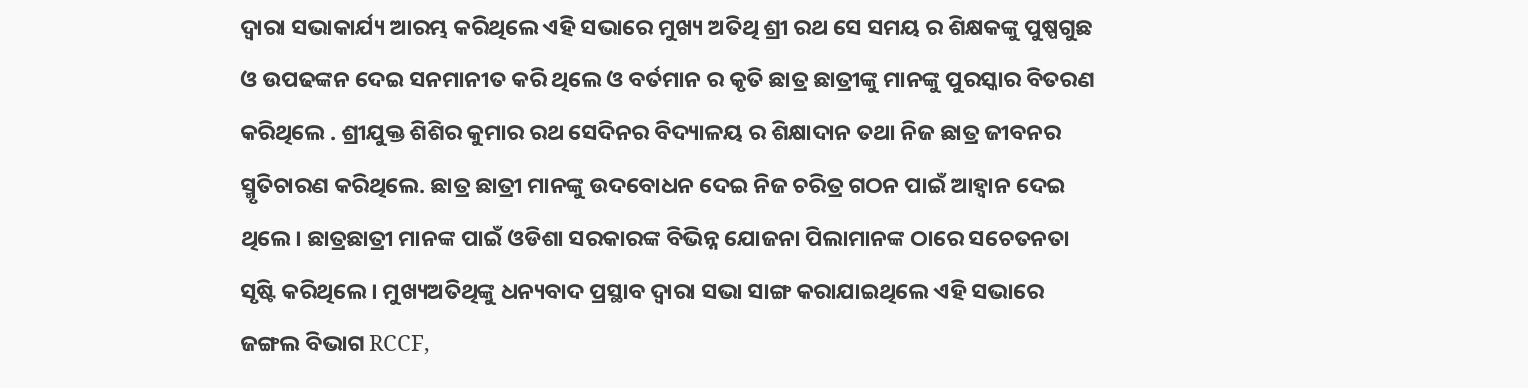ଦ୍ୱାରା ସଭାକାର୍ଯ୍ୟ ଆରମ୍ଭ କରିଥିଲେ ଏହି ସଭାରେ ମୁଖ୍ୟ ଅତିଥି ଶ୍ରୀ ରଥ ସେ ସମୟ ର ଶିକ୍ଷକଙ୍କୁ ପୁଷ୍ପଗୁଛ ଓ ଉପଢଙ୍କନ ଦେଇ ସନମାନୀତ କରି ଥିଲେ ଓ ବର୍ତମାନ ର କୃତି ଛାତ୍ର ଛାତ୍ରୀଙ୍କୁ ମାନଙ୍କୁ ପୁରସ୍କାର ବିତରଣ କରିଥିଲେ . ଶ୍ରୀଯୁକ୍ତ ଶିଶିର କୁମାର ରଥ ସେଦିନର ବିଦ୍ୟାଳୟ ର ଶିକ୍ଷାଦାନ ତଥା ନିଜ ଛାତ୍ର ଜୀବନର ସ୍ମୃତିଚାରଣ କରିଥିଲେ. ଛାତ୍ର ଛାତ୍ରୀ ମାନଙ୍କୁ ଉଦବୋଧନ ଦେଇ ନିଜ ଚରିତ୍ର ଗଠନ ପାଇଁ ଆହ୍ୱାନ ଦେଇ ଥିଲେ। ଛାତ୍ରଛାତ୍ରୀ ମାନଙ୍କ ପାଇଁ ଓଡିଶା ସରକାରଙ୍କ ବିଭିନ୍ନ ଯୋଜନା ପିଲାମାନଙ୍କ ଠାରେ ସଚେତନତା ସୃଷ୍ଟି କରିଥିଲେ । ମୁଖ୍ୟଅତିଥିଙ୍କୁ ଧନ୍ୟବାଦ ପ୍ରସ୍ଥାବ ଦ୍ୱାରା ସଭା ସାଙ୍ଗ କରାଯାଇଥିଲେ ଏହି ସଭାରେ ଜଙ୍ଗଲ ବିଭାଗ RCCF,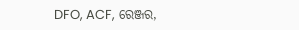DFO, ACF, ରେଞ୍ଜର,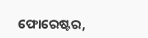ଫୋରେଷ୍ଟର,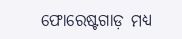ଫୋରେଷ୍ଟଗାଡ଼ ମଧ୍ୟ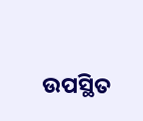ଉପସ୍ଥିତ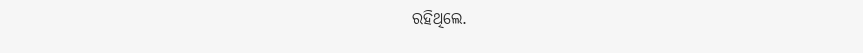ରହିଥିଲେ.